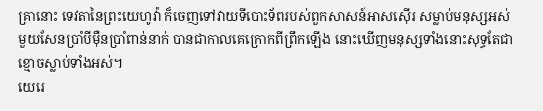គ្រានោះ ទេវតានៃព្រះយេហូវ៉ា ក៏ចេញទៅវាយទីបោះទ័ពរបស់ពួកសាសន៍អាសស៊ើរ សម្លាប់មនុស្សអស់មួយសែនប្រាំបីម៉ឺនប្រាំពាន់នាក់ បានជាកាលគេក្រោកពីព្រឹកឡើង នោះឃើញមនុស្សទាំងនោះសុទ្ធតែជាខ្មោចស្លាប់ទាំងអស់។
យេរេ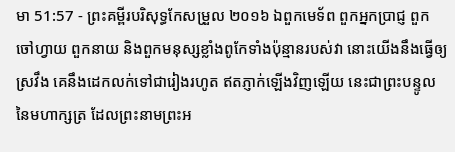មា 51:57 - ព្រះគម្ពីរបរិសុទ្ធកែសម្រួល ២០១៦ ឯពួកមេទ័ព ពួកអ្នកប្រាជ្ញ ពួកចៅហ្វាយ ពួកនាយ និងពួកមនុស្សខ្លាំងពូកែទាំងប៉ុន្មានរបស់វា នោះយើងនឹងធ្វើឲ្យស្រវឹង គេនឹងដេកលក់ទៅជារៀងរហូត ឥតភ្ញាក់ឡើងវិញឡើយ នេះជាព្រះបន្ទូលនៃមហាក្សត្រ ដែលព្រះនាមព្រះអ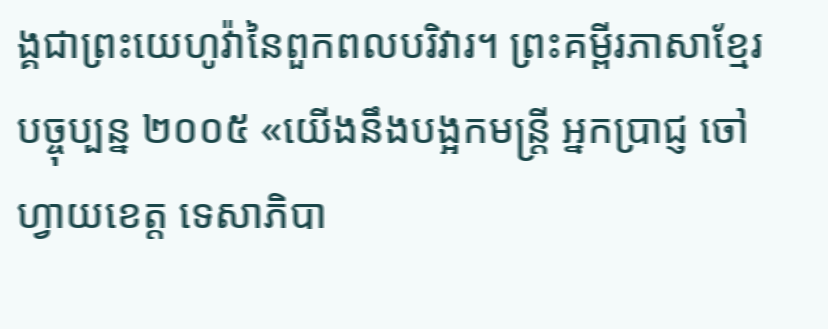ង្គជាព្រះយេហូវ៉ានៃពួកពលបរិវារ។ ព្រះគម្ពីរភាសាខ្មែរបច្ចុប្បន្ន ២០០៥ «យើងនឹងបង្អកមន្ត្រី អ្នកប្រាជ្ញ ចៅហ្វាយខេត្ត ទេសាភិបា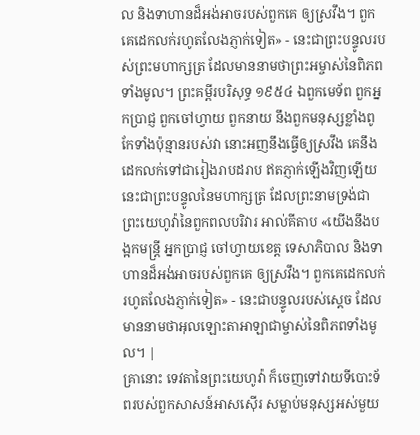ល និងទាហានដ៏អង់អាចរបស់ពួកគេ ឲ្យស្រវឹង។ ពួកគេដេកលក់រហូតលែងភ្ញាក់ទៀត» - នេះជាព្រះបន្ទូលរបស់ព្រះមហាក្សត្រ ដែលមាននាមថាព្រះអម្ចាស់នៃពិភពទាំងមូល។ ព្រះគម្ពីរបរិសុទ្ធ ១៩៥៤ ឯពួកមេទ័ព ពួកអ្នកប្រាជ្ញ ពួកចៅហ្វាយ ពួកនាយ នឹងពួកមនុស្សខ្លាំងពូកែទាំងប៉ុន្មានរបស់វា នោះអញនឹងធ្វើឲ្យស្រវឹង គេនឹងដេកលក់ទៅជារៀងរាបដរាប ឥតភ្ញាក់ឡើងវិញឡើយ នេះជាព្រះបន្ទូលនៃមហាក្សត្រ ដែលព្រះនាមទ្រង់ជាព្រះយេហូវ៉ានៃពួកពលបរិវារ អាល់គីតាប «យើងនឹងបង្អកមន្ត្រី អ្នកប្រាជ្ញ ចៅហ្វាយខេត្ត ទេសាភិបាល និងទាហានដ៏អង់អាចរបស់ពួកគេ ឲ្យស្រវឹង។ ពួកគេដេកលក់រហូតលែងភ្ញាក់ទៀត» - នេះជាបន្ទូលរបស់ស្តេច ដែលមាននាមថាអុលឡោះតាអាឡាជាម្ចាស់នៃពិភពទាំងមូល។ |
គ្រានោះ ទេវតានៃព្រះយេហូវ៉ា ក៏ចេញទៅវាយទីបោះទ័ពរបស់ពួកសាសន៍អាសស៊ើរ សម្លាប់មនុស្សអស់មួយ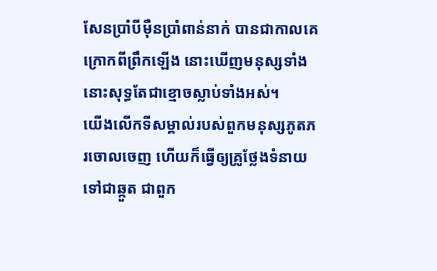សែនប្រាំបីម៉ឺនប្រាំពាន់នាក់ បានជាកាលគេក្រោកពីព្រឹកឡើង នោះឃើញមនុស្សទាំងនោះសុទ្ធតែជាខ្មោចស្លាប់ទាំងអស់។
យើងលើកទីសម្គាល់របស់ពួកមនុស្សភូតភរចោលចេញ ហើយក៏ធ្វើឲ្យគ្រូថ្លែងទំនាយទៅជាឆ្កួត ជាពួក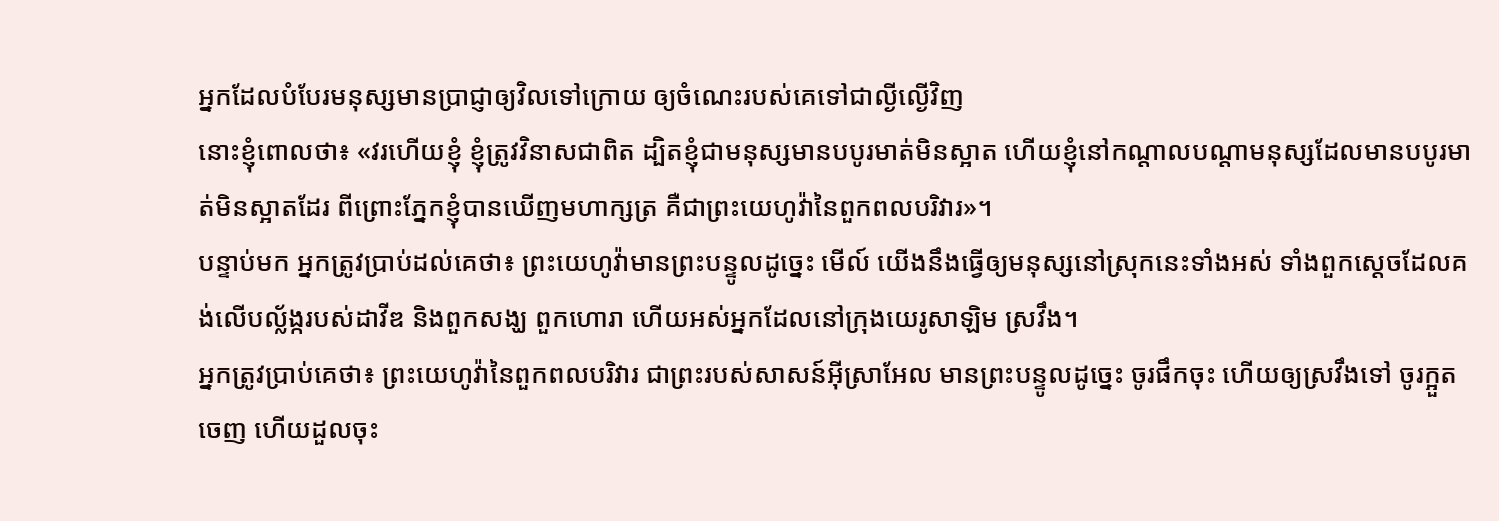អ្នកដែលបំបែរមនុស្សមានប្រាជ្ញាឲ្យវិលទៅក្រោយ ឲ្យចំណេះរបស់គេទៅជាល្ងីល្ងើវិញ
នោះខ្ញុំពោលថា៖ «វរហើយខ្ញុំ ខ្ញុំត្រូវវិនាសជាពិត ដ្បិតខ្ញុំជាមនុស្សមានបបូរមាត់មិនស្អាត ហើយខ្ញុំនៅកណ្ដាលបណ្ដាមនុស្សដែលមានបបូរមាត់មិនស្អាតដែរ ពីព្រោះភ្នែកខ្ញុំបានឃើញមហាក្សត្រ គឺជាព្រះយេហូវ៉ានៃពួកពលបរិវារ»។
បន្ទាប់មក អ្នកត្រូវប្រាប់ដល់គេថា៖ ព្រះយេហូវ៉ាមានព្រះបន្ទូលដូច្នេះ មើល៍ យើងនឹងធ្វើឲ្យមនុស្សនៅស្រុកនេះទាំងអស់ ទាំងពួកស្តេចដែលគង់លើបល្ល័ង្ករបស់ដាវីឌ និងពួកសង្ឃ ពួកហោរា ហើយអស់អ្នកដែលនៅក្រុងយេរូសាឡិម ស្រវឹង។
អ្នកត្រូវប្រាប់គេថា៖ ព្រះយេហូវ៉ានៃពួកពលបរិវារ ជាព្រះរបស់សាសន៍អ៊ីស្រាអែល មានព្រះបន្ទូលដូច្នេះ ចូរផឹកចុះ ហើយឲ្យស្រវឹងទៅ ចូរក្អួតចេញ ហើយដួលចុះ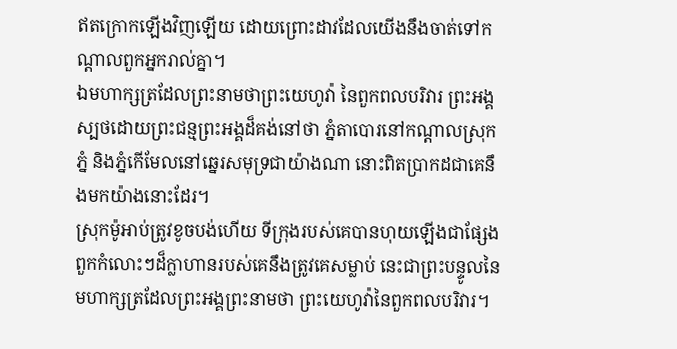ឥតក្រោកឡើងវិញឡើយ ដោយព្រោះដាវដែលយើងនឹងចាត់ទៅកណ្ដាលពួកអ្នករាល់គ្នា។
ឯមហាក្សត្រដែលព្រះនាមថាព្រះយេហូវ៉ា នៃពួកពលបរិវារ ព្រះអង្គស្បថដោយព្រះជន្មព្រះអង្គដ៏គង់នៅថា ភ្នំតាបោរនៅកណ្ដាលស្រុកភ្នំ និងភ្នំកើមែលនៅឆ្នេរសមុទ្រជាយ៉ាងណា នោះពិតប្រាកដជាគេនឹងមកយ៉ាងនោះដែរ។
ស្រុកម៉ូអាប់ត្រូវខូចបង់ហើយ ទីក្រុងរបស់គេបានហុយឡើងជាផ្សែង ពួកកំលោះៗដ៏ក្លាហានរបស់គេនឹងត្រូវគេសម្លាប់ នេះជាព្រះបន្ទូលនៃមហាក្សត្រដែលព្រះអង្គព្រះនាមថា ព្រះយេហូវ៉ានៃពួកពលបរិវារ។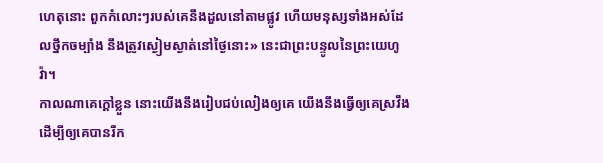ហេតុនោះ ពួកកំលោះៗរបស់គេនឹងដួលនៅតាមផ្លូវ ហើយមនុស្សទាំងអស់ដែលថ្នឹកចម្បាំង នឹងត្រូវស្ងៀមស្ងាត់នៅថ្ងៃនោះ» នេះជាព្រះបន្ទូលនៃព្រះយេហូវ៉ា។
កាលណាគេក្តៅខ្លួន នោះយើងនឹងរៀបជប់លៀងឲ្យគេ យើងនឹងធ្វើឲ្យគេស្រវឹង ដើម្បីឲ្យគេបានរីក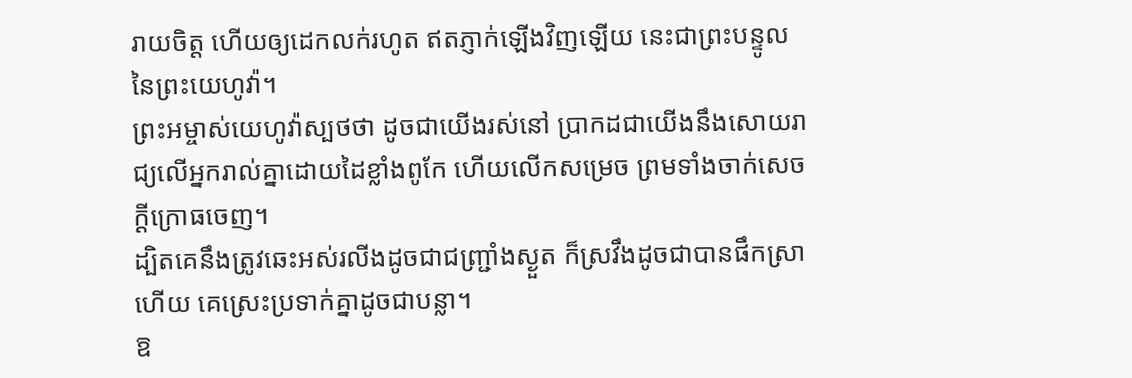រាយចិត្ត ហើយឲ្យដេកលក់រហូត ឥតភ្ញាក់ឡើងវិញឡើយ នេះជាព្រះបន្ទូលនៃព្រះយេហូវ៉ា។
ព្រះអម្ចាស់យេហូវ៉ាស្បថថា ដូចជាយើងរស់នៅ ប្រាកដជាយើងនឹងសោយរាជ្យលើអ្នករាល់គ្នាដោយដៃខ្លាំងពូកែ ហើយលើកសម្រេច ព្រមទាំងចាក់សេចក្ដីក្រោធចេញ។
ដ្បិតគេនឹងត្រូវឆេះអស់រលីងដូចជាជញ្ជ្រាំងស្ងួត ក៏ស្រវឹងដូចជាបានផឹកស្រាហើយ គេស្រេះប្រទាក់គ្នាដូចជាបន្លា។
ឱ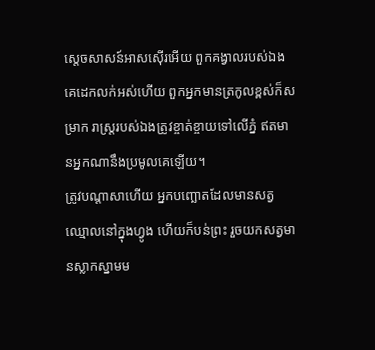ស្តេចសាសន៍អាសស៊ើរអើយ ពួកគង្វាលរបស់ឯង គេដេកលក់អស់ហើយ ពួកអ្នកមានត្រកូលខ្ពស់ក៏សម្រាក រាស្ត្ររបស់ឯងត្រូវខ្ចាត់ខ្ចាយទៅលើភ្នំ ឥតមានអ្នកណានឹងប្រមូលគេឡើយ។
ត្រូវបណ្ដាសាហើយ អ្នកបញ្ឆោតដែលមានសត្វឈ្មោលនៅក្នុងហ្វូង ហើយក៏បន់ព្រះ រួចយកសត្វមានស្លាកស្នាមម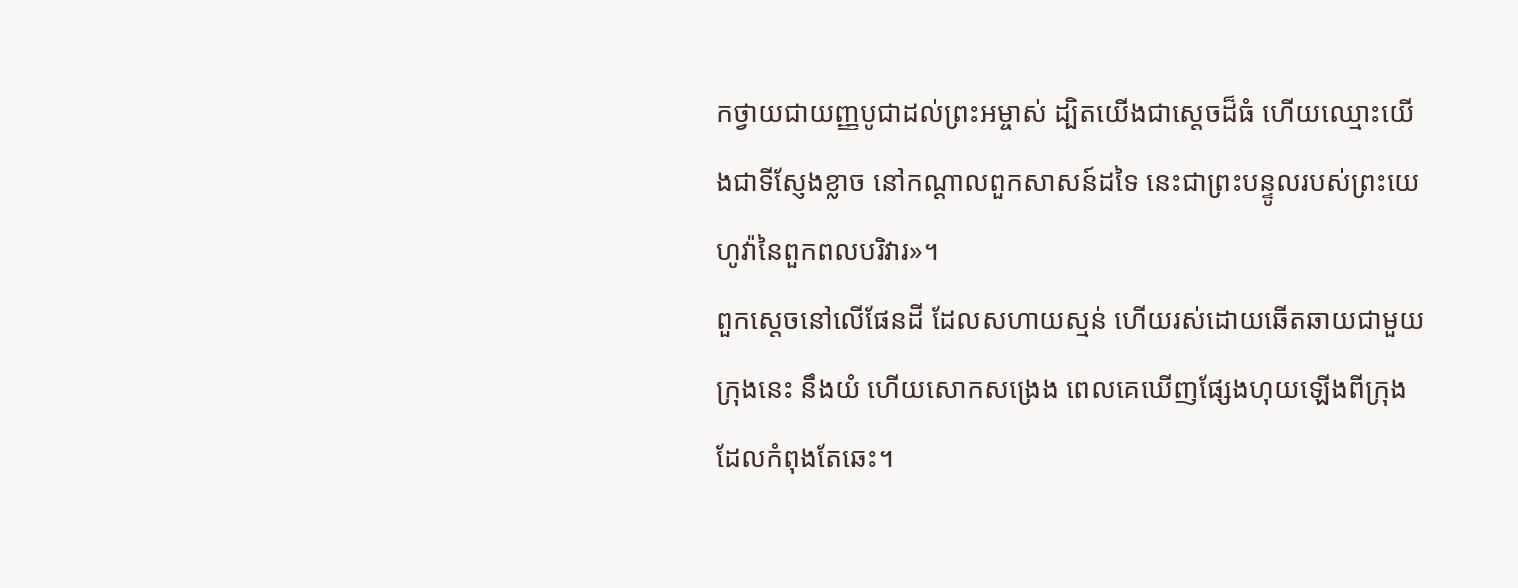កថ្វាយជាយញ្ញបូជាដល់ព្រះអម្ចាស់ ដ្បិតយើងជាស្តេចដ៏ធំ ហើយឈ្មោះយើងជាទីស្ញែងខ្លាច នៅកណ្ដាលពួកសាសន៍ដទៃ នេះជាព្រះបន្ទូលរបស់ព្រះយេហូវ៉ានៃពួកពលបរិវារ»។
ពួកស្តេចនៅលើផែនដី ដែលសហាយស្មន់ ហើយរស់ដោយឆើតឆាយជាមួយក្រុងនេះ នឹងយំ ហើយសោកសង្រេង ពេលគេឃើញផ្សែងហុយឡើងពីក្រុងដែលកំពុងតែឆេះ។